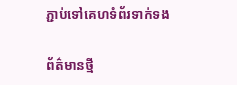ភ្ជាប់ទៅគេហទំព័រទាក់ទង

ព័ត៌មានថ្មី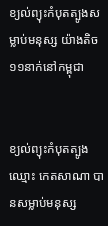ខ្យល់ព្យុះកំបុតត្បូងសម្លាប់មនុស្ស យ៉ាងតិច១១នាក់នៅកម្ពុជា


ខ្យល់ព្យុះកំបុតត្បូងឈ្មោះ កេតសាណា បានសម្លាប់មនុស្ស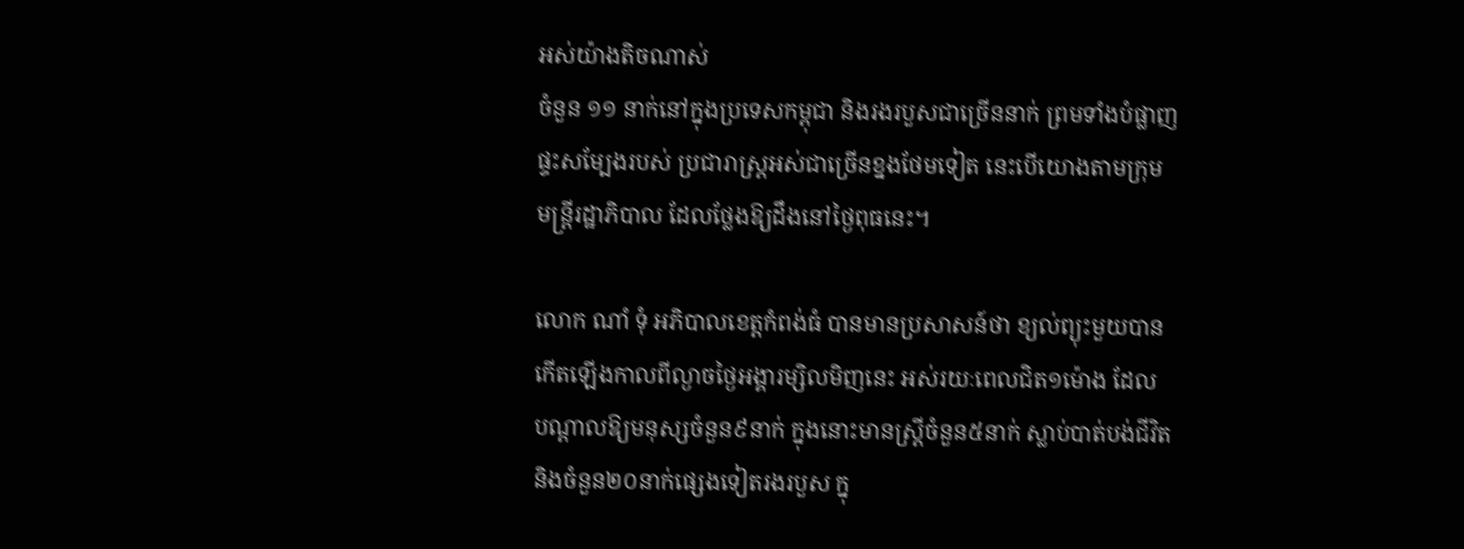អស់យ៉ាងតិចណាស់
ចំនួន ១១ នាក់នៅក្នុងប្រទេសកម្ពុជា និងរងរបួសជាច្រើននាក់ ព្រមទាំងបំផ្លាញ
ផ្ទះសម្បែងរបស់ ប្រជារាស្ត្រអស់ជាច្រើនខ្នងថែមទៀត នេះបើយោងតាមក្រុម
មន្ត្រីរដ្ឋាភិបាល ដែលថ្លែងឱ្យដឹងនៅថ្ងៃពុធនេះ។

លោក ណាំ ទុំ អភិបាលខេត្តកំពង់ធំ បានមានប្រសាសន៍ថា ខ្យល់ព្យុះមួយបាន
កើតឡើងកាលពីល្ងាចថ្ងៃអង្គារម្សិលមិញនេះ អស់រយៈពេលជិត១ម៉ោង ដែល
បណ្តាលឱ្យមនុស្សចំនួន៩នាក់ ក្នុងនោះមានស្ត្រីចំនួន៥នាក់ ស្លាប់បាត់បង់ជីវិត
និងចំនួន២០នាក់ផ្សេងទៀតរងរបួស ក្នុ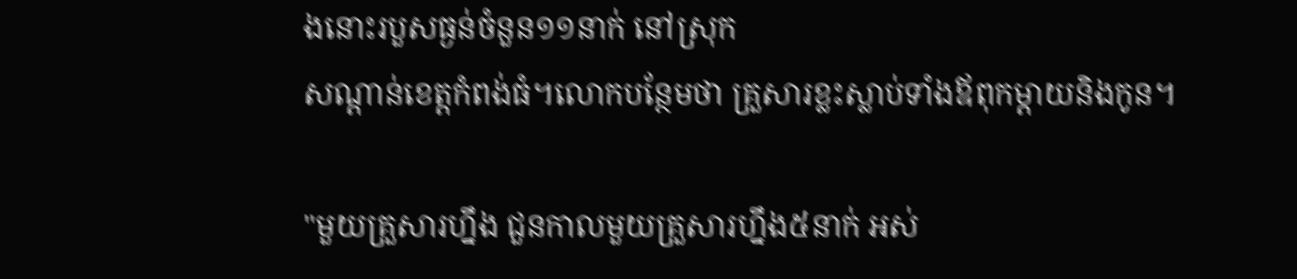ងនោះរបួសធ្ងន់ចំនួន១១នាក់ នៅស្រុក
សណ្តាន់ខេត្តកំពង់ធំ។លោកបន្ថែមថា គ្រួសារខ្លះស្លាប់ទាំងឪពុកម្តាយនិងកូន។

"មួយគ្រួសារហ្នឹង ជួនកាលមួយគ្រួសារហ្នឹង៥នាក់ អស់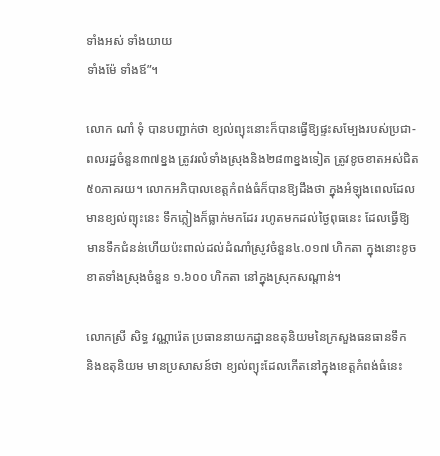ទាំងអស់ ទាំងយាយ
ទាំងម៉ែ ទាំងឪ”។

លោក ណាំ ទុំ បានបញ្ជាក់ថា ខ្យល់ព្យុះនោះក៏បានធ្វើឱ្យផ្ទះសម្បែងរបស់ប្រជា-
ពលរដ្ឋចំនួន៣៧ខ្នង ត្រូវរលំទាំងស្រុងនិង២៨៣ខ្នងទៀត ត្រូវខូចខាតអស់ជិត
៥០ភាគរយ។ លោកអភិបាលខេត្តកំពង់ធំក៏បានឱ្យដឹងថា ក្នុងអំឡុងពេលដែល
មានខ្យល់ព្យុះនេះ ទឹកភ្លៀងក៏ធ្លាក់មកដែរ រហូតមកដល់ថ្ងៃពុធនេះ ដែលធ្វើឱ្យ
មានទឹកជំនន់ហើយប៉ះពាល់ដល់ដំណាំស្រូវចំនួន៤.០១៧ ហិកតា ក្នុងនោះខូច
ខាតទាំងស្រុងចំនួន ១.៦០០ ហិកតា នៅក្នុងស្រុកសណ្តាន់។

លោកស្រី សិទ្ធ វណ្ណារ៉េត ប្រធាននាយកដ្ឋានឧតុនិយមនៃក្រសួងធនធានទឹក
និងឧតុនិយម មានប្រសាសន៍ថា ខ្យល់ព្យុះដែលកើតនៅក្នុងខេត្តកំពង់ធំនេះ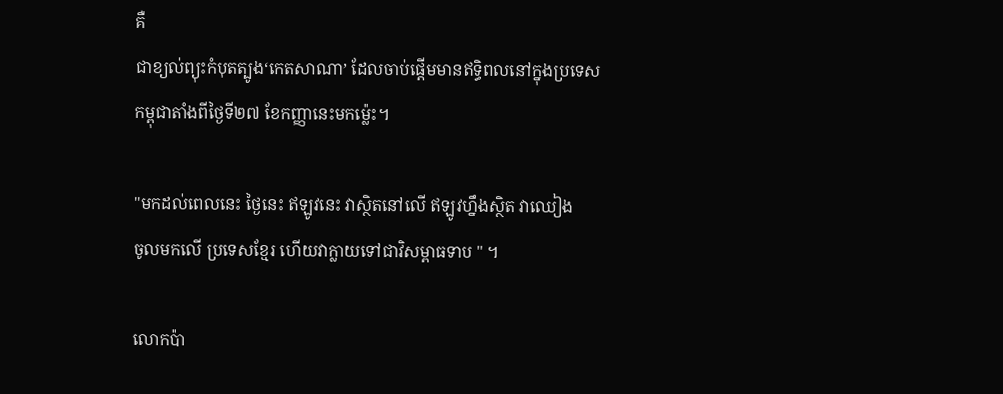គឺ
ជាខ្យល់ព្យុះកំបុតត្បូង‘កេតសាណា’ ដែលចាប់ផ្តើមមានឥទ្ធិពលនៅក្នុងប្រទេស
កម្ពុជាតាំងពីថ្ងៃទី២៧ ខែកញ្ញានេះមកម៉្លេះ។

"មកដល់ពេលនេះ ថ្ងៃនេះ ឥឡូវនេះ វាស្ថិតនៅលើ ឥឡូវហ្នឹងស្ថិត វាឈៀង
ចូលមកលើ ប្រទេសខ្មែរ ហើយវាក្លាយទៅជាវិសម្ពាធទាប " ។

លោកប៉ា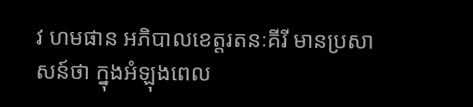វ ហមផាន អភិបាលខេត្តរតនៈគីរី មានប្រសាសន៍ថា ក្នុងអំឡុងពេល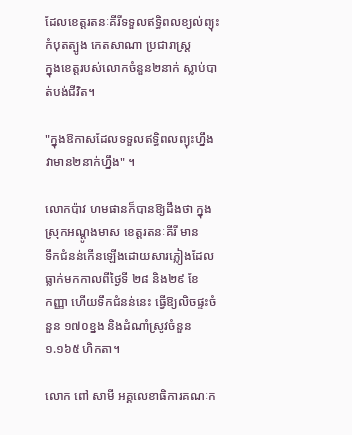ដែលខេត្តរតនៈគីរីទទួលឥទ្ធិពលខ្យល់ព្យុះកំបុតត្បូង កេតសាណា ប្រជារាស្ត្រ
ក្នុងខេត្តរបស់លោកចំនួន២នាក់ ស្លាប់បាត់បង់ជីវិត។

"ក្នុងឱកាសដែលទទួលឥទ្ធិពលព្យុះហ្នឹង វាមាន២នាក់ហ្នឹង" ។

លោកប៉ាវ ហមផានក៏បានឱ្យដឹងថា ក្នុងស្រុកអណ្តូងមាស ខេត្តរតនៈគីរី មាន
ទឹកជំនន់កើនឡើងដោយសារភ្លៀងដែលធ្លាក់មកកាលពីថ្ងៃទី ២៨ និង២៩ ខែ
កញ្ញា ហើយទឹកជំនន់នេះ ធ្វើឱ្យលិចផ្ទះចំនួន ១៧០ខ្នង និងដំណាំស្រូវចំនួន
១.១៦៥ ហិកតា។

លោក ពៅ សាមី អគ្គលេខាធិការគណៈក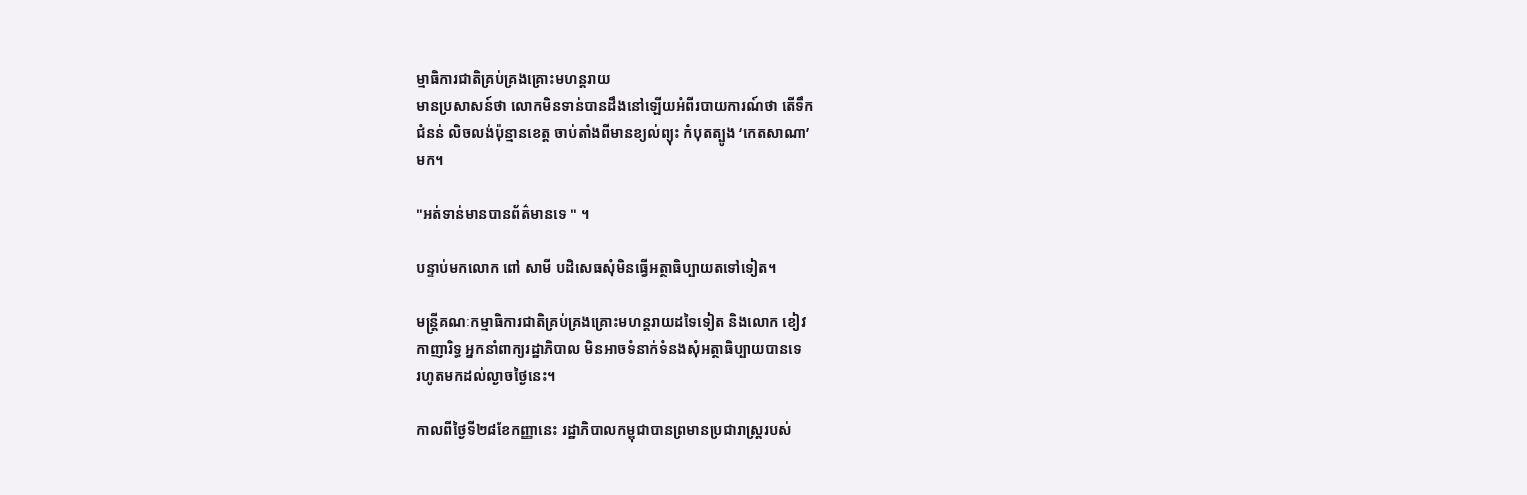ម្មាធិការជាតិគ្រប់គ្រងគ្រោះមហន្តរាយ
មានប្រសាសន៍ថា លោកមិនទាន់បានដឹងនៅឡើយអំពីរបាយការណ៍ថា តើទឹក
ជំនន់ លិចលង់ប៉ុន្មានខេត្ត ចាប់តាំងពីមានខ្យល់ព្យុះ កំបុតត្បូង ‘កេតសាណា’
មក។

"អត់ទាន់មានបានព័ត៌មានទេ " ។

បន្ទាប់មកលោក ពៅ សាមី បដិសេធសុំមិនធ្វើអត្ថាធិប្បាយតទៅទៀត។

មន្ត្រីគណៈកម្មាធិការជាតិគ្រប់គ្រងគ្រោះមហន្តរាយដទៃទៀត និងលោក ខៀវ
កាញារិទ្ធ អ្នកនាំពាក្យរដ្ឋាភិបាល មិនអាចទំនាក់ទំនងសុំអត្ថាធិប្បាយបានទេ
រហូតមកដល់ល្ងាចថ្ងៃនេះ។

កាលពីថ្ងៃទី២៨ខែកញ្ញានេះ រដ្ឋាភិបាលកម្ពុជាបានព្រមានប្រជារាស្ត្ររបស់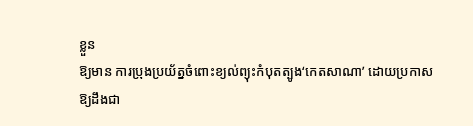ខ្លួន
ឱ្យមាន ការប្រុងប្រយ័ត្នចំពោះខ្យល់ព្យុះកំបុតត្បូង‘កេតសាណា’ ដោយប្រកាស
ឱ្យដឹងជា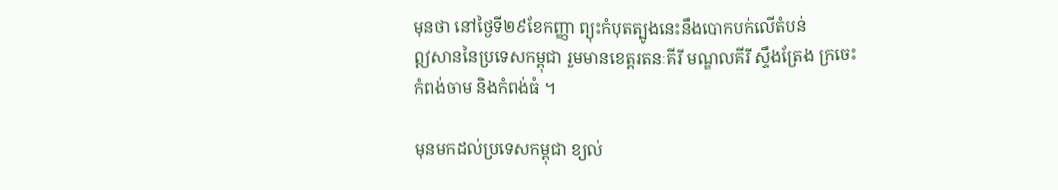មុនថា នៅថ្ងៃទី២៩ខែកញ្ញា ព្យុះកំបុតត្បូងនេះនឹងបោកបក់លើតំបន់
ឦសាននៃប្រទេសកម្ពុជា រួមមានខេត្តរតនៈគីរី មណ្ឌលគីរី ស្ទឹងត្រែង ក្រចេះ
កំពង់ចាម និងកំពង់ធំ ។

មុនមកដល់ប្រទេសកម្ពុជា ខ្យល់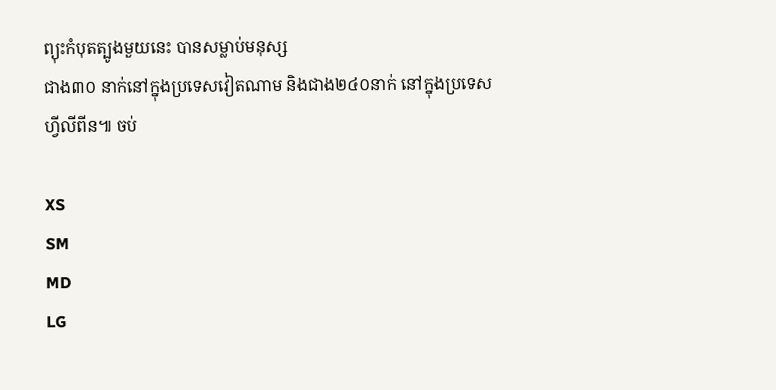ព្យុះកំបុតត្បូងមួយនេះ បានសម្លាប់មនុស្ស
ជាង៣០ នាក់នៅក្នុងប្រទេសវៀតណាម និងជាង២៤០នាក់ នៅក្នុងប្រទេស
ហ្វីលីពីន៕ ចប់

XS
SM
MD
LG